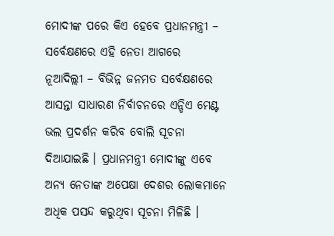ମୋଦୀଙ୍କ ପରେ କିଏ ହେବେ ପ୍ରଧାନମନ୍ତ୍ରୀ – ସର୍ବେକ୍ଷଣରେ ଏହି ନେତା ଆଗରେ
ନୂଆଦିଲ୍ଲୀ – ବିଭିନ୍ନ ଜନମତ ସର୍ବେକ୍ଷଣରେ ଆସନ୍ତା ସାଧାରଣ ନିର୍ବାଚନରେ ଏନ୍ଡିଏ ମେଣ୍ଟ ଭଲ ପ୍ରଦର୍ଶନ କରିବ ବୋଲି ସୂଚନା ଦିଆଯାଇଛି । ପ୍ରଧାନମନ୍ତ୍ରୀ ମୋଦୀଙ୍କୁ ଏବେ ଅନ୍ୟ ନେତାଙ୍କ ଅପେକ୍ଷା ଦେଶର ଲୋକମାନେ ଅଧିକ ପସନ୍ଦ କରୁଥିବା ସୂଚନା ମିଳିଛି ।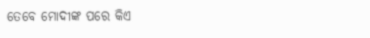ତେବେ ମୋଦୀଙ୍କ ପରେ କିଏ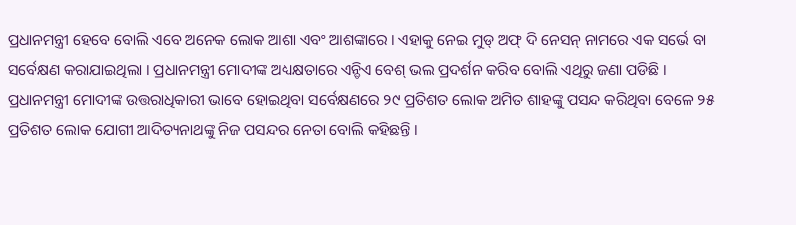ପ୍ରଧାନମନ୍ତ୍ରୀ ହେବେ ବୋଲି ଏବେ ଅନେକ ଲୋକ ଆଶା ଏବଂ ଆଶଙ୍କାରେ । ଏହାକୁ ନେଇ ମୁଡ୍ ଅଫ୍ ଦି ନେସନ୍ ନାମରେ ଏକ ସର୍ଭେ ବା ସର୍ବେକ୍ଷଣ କରାଯାଇଥିଲା । ପ୍ରଧାନମନ୍ତ୍ରୀ ମୋଦୀଙ୍କ ଅଧ୍ୟକ୍ଷତାରେ ଏନ୍ଡିଏ ବେଶ୍ ଭଲ ପ୍ରଦର୍ଶନ କରିବ ବୋଲି ଏଥିରୁ ଜଣା ପଡିଛି ।
ପ୍ରଧାନମନ୍ତ୍ରୀ ମୋଦୀଙ୍କ ଉତ୍ତରାଧିକାରୀ ଭାବେ ହୋଇଥିବା ସର୍ବେକ୍ଷଣରେ ୨୯ ପ୍ରତିଶତ ଲୋକ ଅମିତ ଶାହଙ୍କୁ ପସନ୍ଦ କରିଥିବା ବେଳେ ୨୫ ପ୍ରତିଶତ ଲୋକ ଯୋଗୀ ଆଦିତ୍ୟନାଥଙ୍କୁ ନିଜ ପସନ୍ଦର ନେତା ବୋଲି କହିଛନ୍ତି ।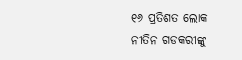୧୬ ପ୍ରତିଶତ ଲୋକ ନୀତିନ ଗଡକରୀଙ୍କୁ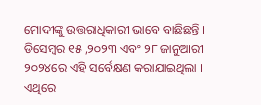ମୋଦୀଙ୍କୁ ଉତ୍ତରାଧିକାରୀ ଭାବେ ବାଛିଛନ୍ତି ।
ଡିସେମ୍ବର ୧୫ ,୨୦୨୩ ଏବଂ ୨୮ ଜାନୁଆରୀ ୨୦୨୪ରେ ଏହି ସର୍ବେକ୍ଷଣ କରାଯାଇଥିଲା । ଏଥିରେ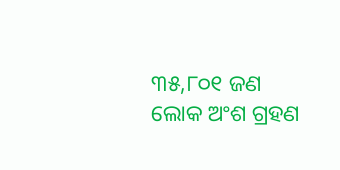୩୫,୮୦୧ ଜଣ ଲୋକ ଅଂଶ ଗ୍ରହଣ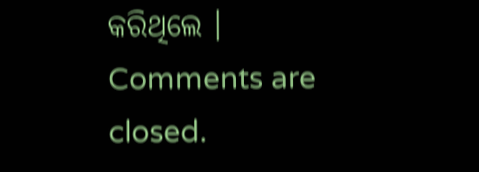କରିଥିଲେ ।
Comments are closed.